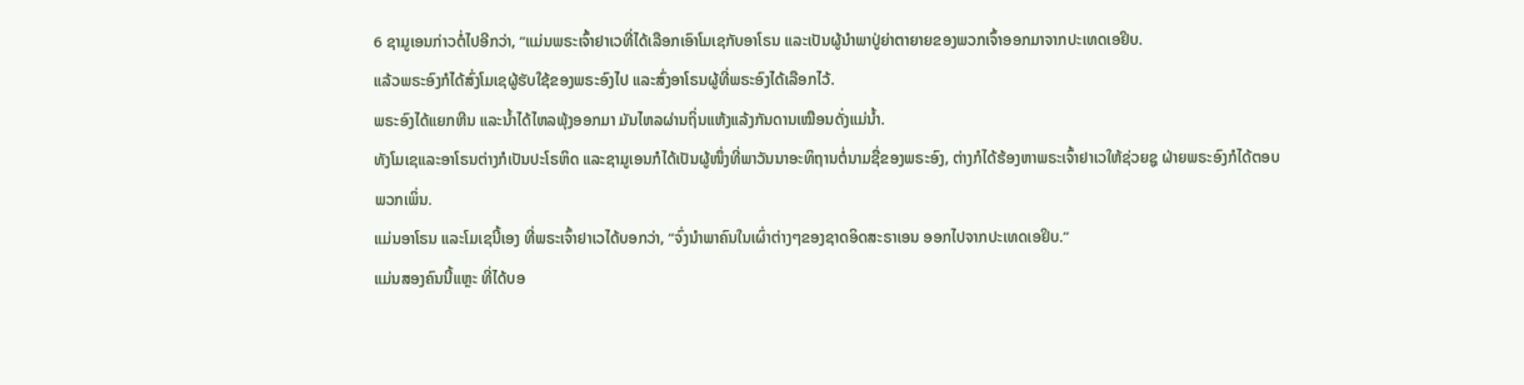6 ຊາມູເອນກ່າວຕໍ່ໄປອີກວ່າ, “ແມ່ນພຣະເຈົ້າຢາເວທີ່ໄດ້ເລືອກເອົາໂມເຊກັບອາໂຣນ ແລະເປັນຜູ້ນຳພາປູ່ຍ່າຕາຍາຍຂອງພວກເຈົ້າອອກມາຈາກປະເທດເອຢິບ.
ແລ້ວພຣະອົງກໍໄດ້ສົ່ງໂມເຊຜູ້ຮັບໃຊ້ຂອງພຣະອົງໄປ ແລະສົ່ງອາໂຣນຜູ້ທີ່ພຣະອົງໄດ້ເລືອກໄວ້.
ພຣະອົງໄດ້ແຍກຫີນ ແລະນໍ້າໄດ້ໄຫລພຸ້ງອອກມາ ມັນໄຫລຜ່ານຖິ່ນແຫ້ງແລ້ງກັນດານເໝືອນດັ່ງແມ່ນໍ້າ.
ທັງໂມເຊແລະອາໂຣນຕ່າງກໍເປັນປະໂຣຫິດ ແລະຊາມູເອນກໍໄດ້ເປັນຜູ້ໜຶ່ງທີ່ພາວັນນາອະທິຖານຕໍ່ນາມຊື່ຂອງພຣະອົງ, ຕ່າງກໍໄດ້ຮ້ອງຫາພຣະເຈົ້າຢາເວໃຫ້ຊ່ວຍຊູ ຝ່າຍພຣະອົງກໍໄດ້ຕອບພວກເພິ່ນ.
ແມ່ນອາໂຣນ ແລະໂມເຊນີ້ເອງ ທີ່ພຣະເຈົ້າຢາເວໄດ້ບອກວ່າ, “ຈົ່ງນຳພາຄົນໃນເຜົ່າຕ່າງໆຂອງຊາດອິດສະຣາເອນ ອອກໄປຈາກປະເທດເອຢິບ.”
ແມ່ນສອງຄົນນີ້ແຫຼະ ທີ່ໄດ້ບອ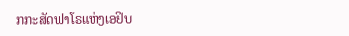ກກະສັດຟາໂຣແຫ່ງເອຢິບ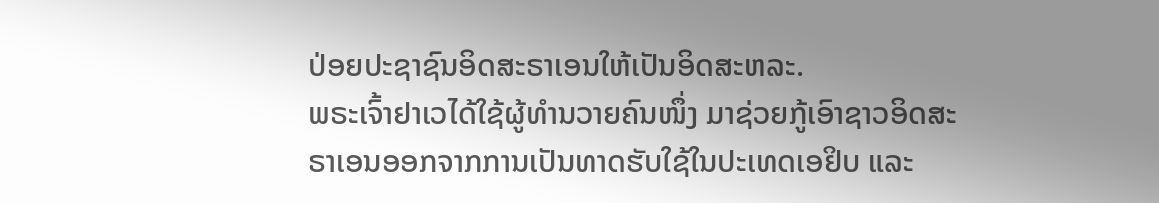ປ່ອຍປະຊາຊົນອິດສະຣາເອນໃຫ້ເປັນອິດສະຫລະ.
ພຣະເຈົ້າຢາເວໄດ້ໃຊ້ຜູ້ທຳນວາຍຄົນໜຶ່ງ ມາຊ່ວຍກູ້ເອົາຊາວອິດສະຣາເອນອອກຈາກການເປັນທາດຮັບໃຊ້ໃນປະເທດເອຢິບ ແລະ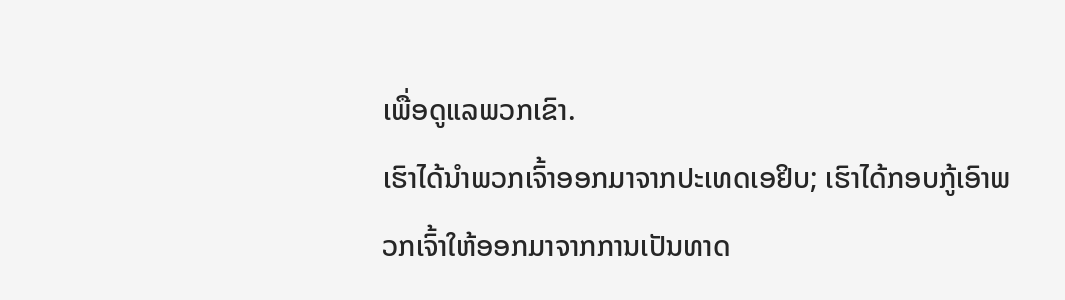ເພື່ອດູແລພວກເຂົາ.
ເຮົາໄດ້ນຳພວກເຈົ້າອອກມາຈາກປະເທດເອຢິບ; ເຮົາໄດ້ກອບກູ້ເອົາພວກເຈົ້າໃຫ້ອອກມາຈາກການເປັນທາດ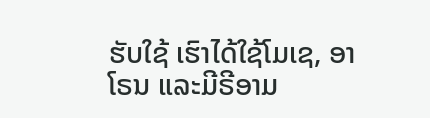ຮັບໃຊ້ ເຮົາໄດ້ໃຊ້ໂມເຊ, ອາໂຣນ ແລະມີຣີອາມ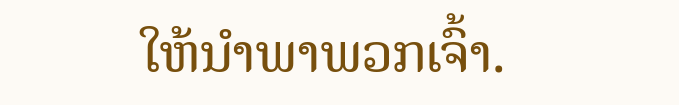ໃຫ້ນຳພາພວກເຈົ້າ.